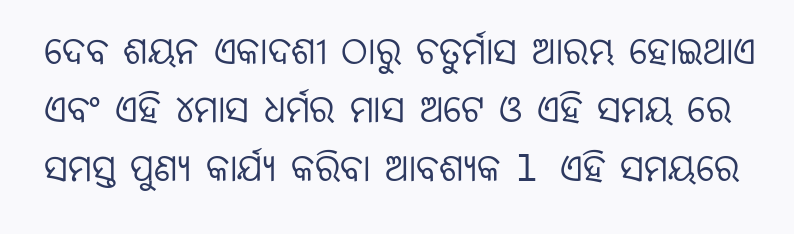ଦେବ ଶୟନ ଏକାଦଶୀ ଠାରୁ ଚତୁର୍ମାସ ଆରମ୍ଭ ହୋଇଥାଏ ଏବଂ ଏହି ୪ମାସ ଧର୍ମର ମାସ ଅଟେ ଓ ଏହି ସମୟ ରେ ସମସ୍ତ ପୁଣ୍ୟ କାର୍ଯ୍ୟ କରିବା ଆବଶ୍ୟକ l ଏହି ସମୟରେ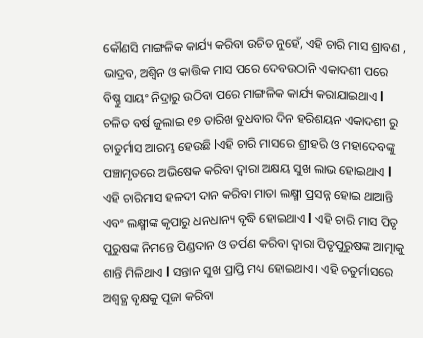କୌଣସି ମାଙ୍ଗଳିକ କାର୍ଯ୍ୟ କରିବା ଉଚିତ ନୁହେଁ, ଏହି ଚାରି ମାସ ଶ୍ରାବଣ , ଭାଦ୍ରବ, ଅଶ୍ୱିନ ଓ କାତ୍ତିକ ମାସ ପରେ ଦେବଉଠାନି ଏକାଦଶୀ ପରେ ବିଷ୍ଣୁ ସାୟଂ ନିଦ୍ରାରୁ ଉଠିବା ପରେ ମାଙ୍ଗଳିକ କାର୍ଯ୍ୟ କରାଯାଇଥାଏ l ଚଳିତ ବର୍ଷ ଜୁଲାଇ ୧୭ ତାରିଖ ବୁଧବାର ଦିନ ହରିଶୟନ ଏକାଦଶୀ ରୁ ଚାତୁର୍ମାସ ଆରମ୍ଭ ହେଉଛି lଏହି ଚାରି ମାସରେ ଶ୍ରୀହରି ଓ ମହାଦେବଙ୍କୁ ପଞ୍ଚାମୃତରେ ଅଭିଷେକ କରିବା ଦ୍ୱାରା ଅକ୍ଷୟ ସୁଖ ଲାଭ ହୋଇଥାଏ l ଏହି ଚାରିମାସ ହଳଦୀ ଦାନ କରିବା ମାତା ଲକ୍ଷ୍ମୀ ପ୍ରସନ୍ନ ହୋଇ ଥାଆନ୍ତି ଏବଂ ଲକ୍ଷ୍ମୀଙ୍କ କୃପାରୁ ଧନଧାନ୍ୟ ବୃଦ୍ଧି ହୋଇଥାଏ l ଏହି ଚାରି ମାସ ପିତୃ ପୁରୁଷଙ୍କ ନିମନ୍ତେ ପିଣ୍ଡଦାନ ଓ ତର୍ପଣ କରିବା ଦ୍ୱାରା ପିତୃପୁରୁଷଙ୍କ ଆତ୍ମାକୁ ଶାନ୍ତି ମିଳିଥାଏ l ସନ୍ତାନ ସୁଖ ପ୍ରାପ୍ତି ମଧ୍ୟ ହୋଇଥାଏ। ଏହି ଚତୁର୍ମାସରେ ଅଶ୍ୱତ୍ଥ ବୃକ୍ଷକୁ ପୂଜା କରିବା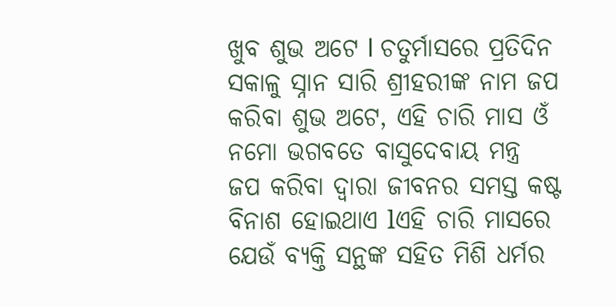ଖୁବ ଶୁଭ ଅଟେ l ଚତୁର୍ମାସରେ ପ୍ରତିଦିନ ସକାଳୁ ସ୍ନାନ ସାରି ଶ୍ରୀହରୀଙ୍କ ନାମ ଜପ କରିବା ଶୁଭ ଅଟେ, ଏହି ଚାରି ମାସ ଓଁ ନମୋ ଭଗବତେ ବାସୁଦେବାୟ ମନ୍ତ୍ର ଜପ କରିବା ଦ୍ୱାରା ଜୀବନର ସମସ୍ତ କଷ୍ଟ ବିନାଶ ହୋଇଥାଏ lଏହି ଚାରି ମାସରେ ଯେଉଁ ବ୍ୟକ୍ତି ସନ୍ଥଙ୍କ ସହିତ ମିଶି ଧର୍ମର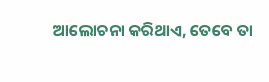ଆଲୋଚନା କରିଥାଏ, ତେବେ ତା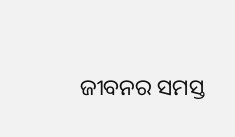ଜୀବନର ସମସ୍ତ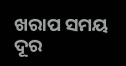ଖରାପ ସମୟ ଦୂର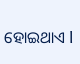ହୋଇଥାଏ l